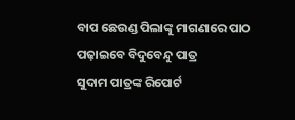ବାପ ଛେଉଣ୍ଡ ପିଲାଙ୍କୁ ମାଗଣାରେ ପାଠ ପଢ଼ାଇବେ ବିଦୁବେନ୍ଦୁ ପାତ୍ର
ସୁଦାମ ପାତ୍ରଙ୍କ ରିପୋର୍ଟ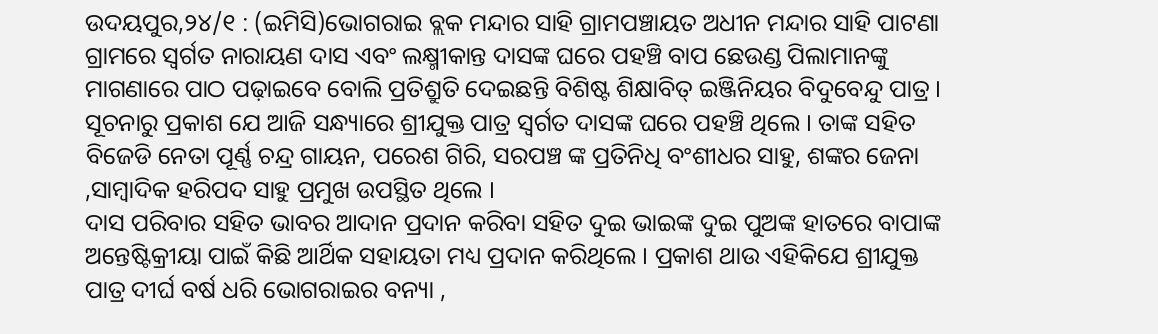ଉଦୟପୁର,୨୪/୧ : (ଇମିସି)ଭୋଗରାଇ ବ୍ଲକ ମନ୍ଦାର ସାହି ଗ୍ରାମପଞ୍ଚାୟତ ଅଧୀନ ମନ୍ଦାର ସାହି ପାଟଣା ଗ୍ରାମରେ ସ୍ୱର୍ଗତ ନାରାୟଣ ଦାସ ଏବଂ ଲକ୍ଷ୍ମୀକାନ୍ତ ଦାସଙ୍କ ଘରେ ପହଞ୍ଚି ବାପ ଛେଉଣ୍ଡ ପିଲାମାନଙ୍କୁ ମାଗଣାରେ ପାଠ ପଢ଼ାଇବେ ବୋଲି ପ୍ରତିଶ୍ରୁତି ଦେଇଛନ୍ତି ବିଶିଷ୍ଟ ଶିକ୍ଷାବିତ୍ ଇଞ୍ଜିନିୟର ବିଦୁବେନ୍ଦୁ ପାତ୍ର ।
ସୂଚନାରୁ ପ୍ରକାଶ ଯେ ଆଜି ସନ୍ଧ୍ୟାରେ ଶ୍ରୀଯୁକ୍ତ ପାତ୍ର ସ୍ୱର୍ଗତ ଦାସଙ୍କ ଘରେ ପହଞ୍ଚି ଥିଲେ । ତାଙ୍କ ସହିତ ବିଜେଡି ନେତା ପୂର୍ଣ୍ଣ ଚନ୍ଦ୍ର ଗାୟନ, ପରେଶ ଗିରି, ସରପଞ୍ଚ ଙ୍କ ପ୍ରତିନିଧି ବଂଶୀଧର ସାହୁ, ଶଙ୍କର ଜେନା ,ସାମ୍ବାଦିକ ହରିପଦ ସାହୁ ପ୍ରମୁଖ ଉପସ୍ଥିତ ଥିଲେ ।
ଦାସ ପରିବାର ସହିତ ଭାବର ଆଦାନ ପ୍ରଦାନ କରିବା ସହିତ ଦୁଇ ଭାଇଙ୍କ ଦୁଇ ପୁଅଙ୍କ ହାତରେ ବାପାଙ୍କ ଅନ୍ତେଷ୍ଟିକ୍ରୀୟା ପାଇଁ କିଛି ଆର୍ଥିକ ସହାୟତା ମଧ୍ୟ ପ୍ରଦାନ କରିଥିଲେ । ପ୍ରକାଶ ଥାଉ ଏହିକିଯେ ଶ୍ରୀଯୁକ୍ତ ପାତ୍ର ଦୀର୍ଘ ବର୍ଷ ଧରି ଭୋଗରାଇର ବନ୍ୟା ,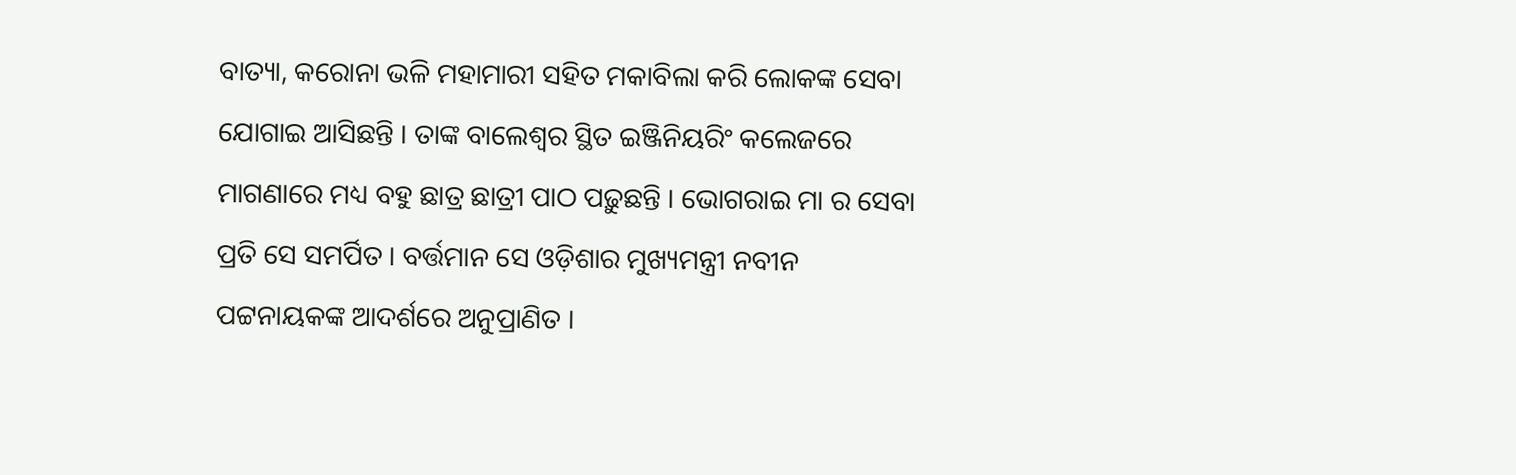ବାତ୍ୟା, କରୋନା ଭଳି ମହାମାରୀ ସହିତ ମକାବିଲା କରି ଲୋକଙ୍କ ସେବା ଯୋଗାଇ ଆସିଛନ୍ତି । ତାଙ୍କ ବାଲେଶ୍ୱର ସ୍ଥିତ ଇଞ୍ଜିନିୟରିଂ କଲେଜରେ ମାଗଣାରେ ମଧ୍ୟ ବହୁ ଛାତ୍ର ଛାତ୍ରୀ ପାଠ ପଢ଼ୁଛନ୍ତି । ଭୋଗରାଇ ମା ର ସେବା ପ୍ରତି ସେ ସମର୍ପିତ । ବର୍ତ୍ତମାନ ସେ ଓଡ଼ିଶାର ମୁଖ୍ୟମନ୍ତ୍ରୀ ନବୀନ ପଟ୍ଟନାୟକଙ୍କ ଆଦର୍ଶରେ ଅନୁପ୍ରାଣିତ ।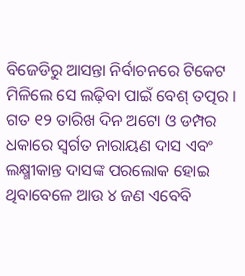ବିଜେଡିରୁ ଆସନ୍ତା ନିର୍ବାଚନରେ ଟିକେଟ ମିଳିଲେ ସେ ଲଢ଼ିବା ପାଇଁ ବେଶ୍ ତତ୍ପର । ଗତ ୧୨ ତାରିଖ ଦିନ ଅଟୋ ଓ ଡମ୍ପର ଧକାରେ ସ୍ୱର୍ଗତ ନାରାୟଣ ଦାସ ଏବଂ ଲକ୍ଷ୍ମୀକାନ୍ତ ଦାସଙ୍କ ପରଲୋକ ହୋଇ ଥିବାବେଳେ ଆଉ ୪ ଜଣ ଏବେବି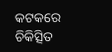କଟକରେ ଚିକିତ୍ସିତ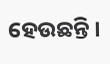ହେଉଛନ୍ତି ।